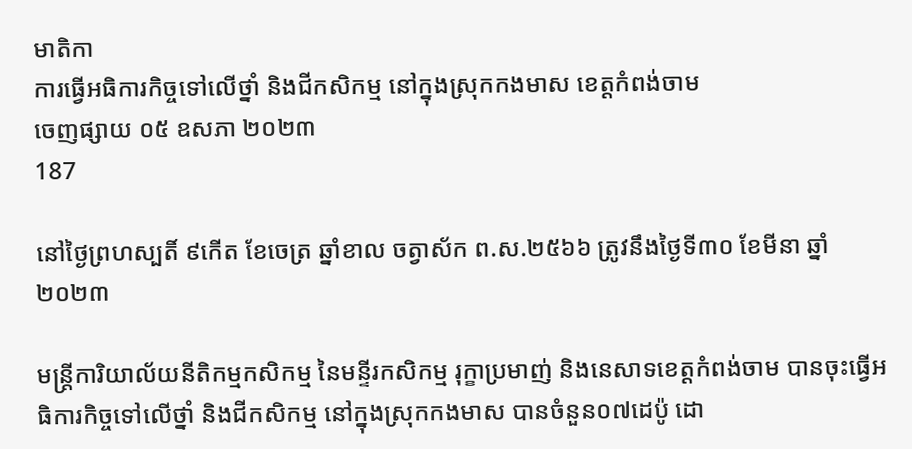មាតិកា
ការធ្វើអធិការកិច្ចទៅលើថ្នាំ និងជីកសិកម្ម នៅក្នុងស្រុកកងមាស ខេត្តកំពង់ចាម
ចេញផ្សាយ ០៥ ឧសភា ២០២៣
187

នៅថ្ងៃព្រហស្បតិ៍ ៩កើត ខែចេត្រ ឆ្នាំខាល ចត្វាស័ក ព.ស.២៥៦៦ ត្រូវនឹងថ្ងៃទី៣០ ខែមីនា ឆ្នាំ២០២៣

មន្ត្រីការិយាល័យនីតិកម្មកសិកម្ម នៃមន្ទីរកសិកម្ម រុក្ខាប្រមាញ់ និងនេសាទខេត្តកំពង់ចាម បានចុះធ្វើអធិការកិច្ចទៅលើថ្នាំ និងជីកសិកម្ម នៅក្នុងស្រុកកងមាស បានចំនួន០៧ដេប៉ូ ដោ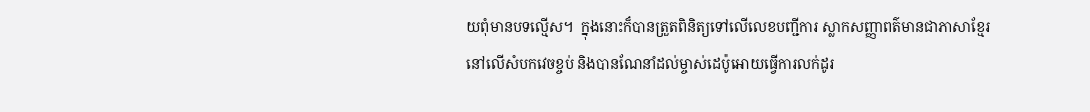យពុំមានបទល្មើស។  ក្នុងនោះក៏បានត្រួតពិនិត្យទៅលើលេខបញ្ជីការ ស្លាកសញ្ញាពត៌មានជាភាសាខ្មែរ នៅលើសំបកវេចខ្ចប់ និងបានណែនាំដល់ម្ចាស់ដេប៉ូអោយធ្វើការលក់ដូរ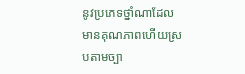នូវប្រភេទថ្នាំណាដែលមានគុណភាពហើយស្របតាមច្បា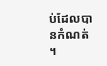ប់ដែលបានកំណត់ ។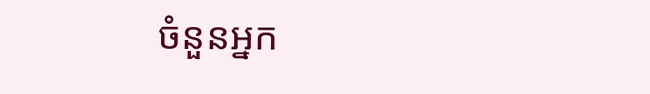ចំនួនអ្នក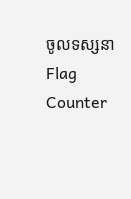ចូលទស្សនា
Flag Counter